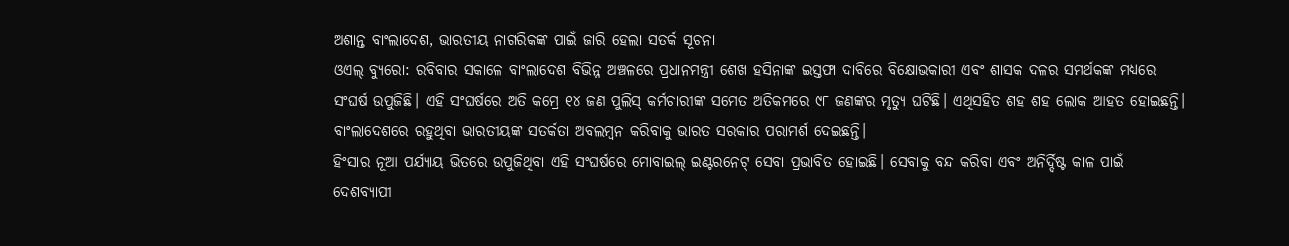ଅଶାନ୍ତ ବାଂଲାଦେଶ, ଭାରତୀୟ ନାଗରିକଙ୍କ ପାଇଁ ଜାରି ହେଲା ସତର୍କ ସୂଚନା
ଓଏଲ୍ ବ୍ୟୁରୋ: ରବିବାର ସକାଳେ ବାଂଲାଦେଶ ବିଭିନ୍ନ ଅଞ୍ଚଳରେ ପ୍ରଧାନମନ୍ତ୍ରୀ ଶେଖ ହସିନାଙ୍କ ଇସ୍ତଫା ଦାବିରେ ବିକ୍ଷୋଭକାରୀ ଏବଂ ଶାସକ ଦଳର ସମର୍ଥକଙ୍କ ମଧ୍ୟରେ ସଂଘର୍ଷ ଉପୁଜିଛି। ଏହି ସଂଘର୍ଷରେ ଅତି କମ୍ରେ ୧୪ ଜଣ ପୁଲିସ୍ କର୍ମଚାରୀଙ୍କ ସମେତ ଅତିକମରେ ୯୮ ଜଣଙ୍କର ମୃତ୍ୟୁ ଘଟିଛି। ଏଥିସହିତ ଶହ ଶହ ଲୋକ ଆହତ ହୋଇଛନ୍ତି। ବାଂଲାଦେଶରେ ରହୁଥିବା ଭାରତୀୟଙ୍କ ସତର୍କତା ଅବଲମ୍ବନ କରିବାକୁ ଭାରତ ସରକାର ପରାମର୍ଶ ଦେଇଛନ୍ତି।
ହିଂସାର ନୂଆ ପର୍ଯ୍ୟାୟ ଭିତରେ ଉପୁଜିଥିବା ଏହି ସଂଘର୍ଷରେ ମୋବାଇଲ୍ ଇଣ୍ଟରନେଟ୍ ସେବା ପ୍ରଭାବିତ ହୋଇଛି। ସେବାକୁ ବନ୍ଦ କରିବା ଏବଂ ଅନିର୍ଦ୍ଦିଷ୍ଟ କାଳ ପାଇଁ ଦେଶବ୍ୟାପୀ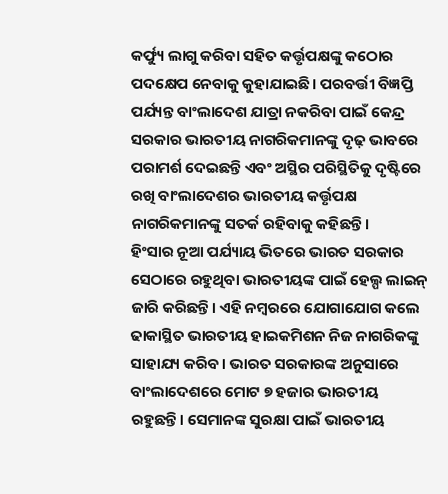କର୍ଫ୍ୟୁ ଲାଗୁ କରିବା ସହିତ କର୍ତ୍ତୃପକ୍ଷଙ୍କୁ କଠୋର ପଦକ୍ଷେପ ନେବାକୁ କୁହାଯାଇଛି। ପରବର୍ତ୍ତୀ ବିଜ୍ଞପ୍ତି ପର୍ଯ୍ୟନ୍ତ ବାଂଲାଦେଶ ଯାତ୍ରା ନକରିବା ପାଇଁ କେନ୍ଦ୍ର ସରକାର ଭାରତୀୟ ନାଗରିକମାନଙ୍କୁ ଦୃଢ଼ ଭାବରେ ପରାମର୍ଶ ଦେଇଛନ୍ତି ଏବଂ ଅସ୍ଥିର ପରିସ୍ଥିତିକୁ ଦୃଷ୍ଟିରେ ରଖି ବାଂଲାଦେଶର ଭାରତୀୟ କର୍ତ୍ତୃପକ୍ଷ ନାଗରିକମାନଙ୍କୁ ସତର୍କ ରହିବାକୁ କହିଛନ୍ତି।
ହିଂସାର ନୂଆ ପର୍ଯ୍ୟାୟ ଭିତରେ ଭାରତ ସରକାର ସେଠାରେ ରହୁଥିବା ଭାରତୀୟଙ୍କ ପାଇଁ ହେଲ୍ପ ଲାଇନ୍ ଜାରି କରିଛନ୍ତି। ଏହି ନମ୍ବରରେ ଯୋଗାଯୋଗ କଲେ ଢାକାସ୍ଥିତ ଭାରତୀୟ ହାଇକମିଶନ ନିଜ ନାଗରିକଙ୍କୁ ସାହାଯ୍ୟ କରିବ। ଭାରତ ସରକାରଙ୍କ ଅନୁସାରେ ବାଂଲାଦେଶରେ ମୋଟ ୭ ହଜାର ଭାରତୀୟ ରହୁଛନ୍ତି। ସେମାନଙ୍କ ସୁରକ୍ଷା ପାଇଁ ଭାରତୀୟ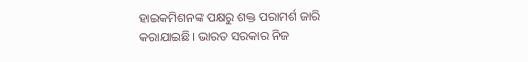ହାଇକମିଶନଙ୍କ ପକ୍ଷରୁ ଶକ୍ତ ପରାମର୍ଶ ଜାରି କରାଯାଇଛି। ଭାରତ ସରକାର ନିଜ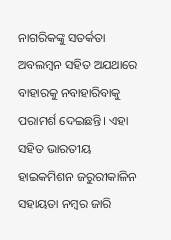ନାଗରିକଙ୍କୁ ସତର୍କତା ଅବଲମ୍ବନ ସହିତ ଅଯଥାରେ ବାହାରକୁ ନବାହାରିବାକୁ ପରାମର୍ଶ ଦେଇଛନ୍ତି। ଏହା ସହିତ ଭାରତୀୟ ହାଇକମିଶନ ଜରୁରୀକାଳିନ ସହାୟତା ନମ୍ବର ଜାରି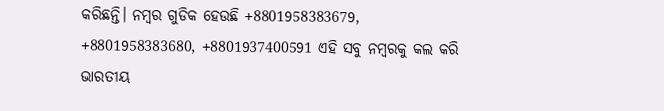କରିଛନ୍ତି। ନମ୍ବର ଗୁଡିକ ହେଉଛି +8801958383679, +8801958383680, +8801937400591 ଏହି ସବୁ ନମ୍ବରକୁ କଲ କରି ଭାରତୀୟ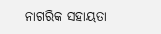ନାଗରିକ ସହାୟତା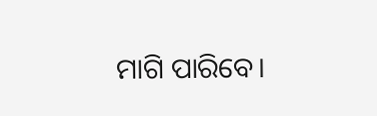ମାଗି ପାରିବେ।